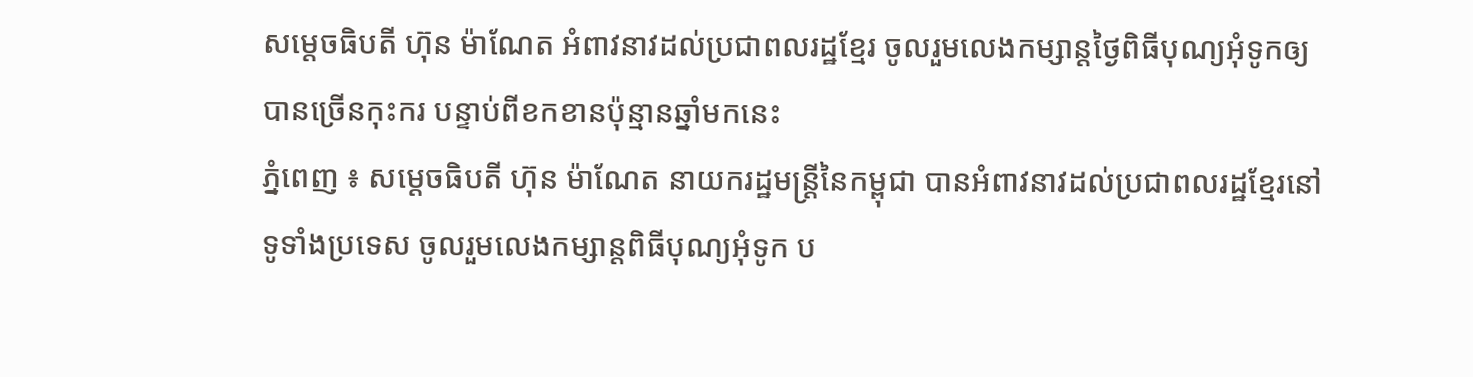សម្តេចធិបតី ហ៊ុន ម៉ាណែត អំពាវនាវដល់ប្រជាពលរដ្ឋខ្មែរ ចូលរួមលេងកម្សាន្តថ្ងៃពិធីបុណ្យអុំទូកឲ្យបានច្រើនកុះករ បន្ទាប់ពីខកខានប៉ុន្មានឆ្នាំមកនេះ
ភ្នំពេញ ៖ សម្តេចធិបតី ហ៊ុន ម៉ាណែត នាយករដ្ឋមន្ដ្រីនៃកម្ពុជា បានអំពាវនាវដល់ប្រជាពលរដ្ឋខ្មែរនៅទូទាំងប្រទេស ចូលរួមលេងកម្សាន្តពិធីបុណ្យអុំទូក ប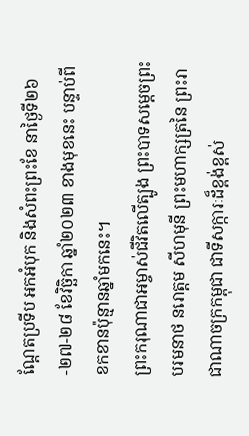ណ្តែតប្រទីប អកអំបុក និងសំពះព្រះខែ នាថ្ងៃទី២៦-២៧-២៨ ខែវិច្ឆិកា ឆ្នាំ២០២៣ ខាងមុខនេះ បន្ទាប់ពីខកខានប៉ុន្មានឆ្នាំមកនេះ។
ព្រះករុណាជាអម្ចាស់ជីវិតលើត្បូង ព្រះបាទសម្តេចព្រះបរមនាថ នរោត្តម សីហមុនី ព្រះមហាក្សត្រនៃ ព្រះរាជាណាចក្រកម្ពុជា ជាទីសក្ការៈដ៏ខ្ពង់ខ្ពស់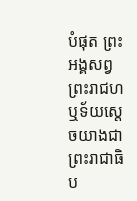បំផុត ព្រះអង្គសព្វព្រះរាជហឬទ័យស្តេចយាងជាព្រះរាជាធិប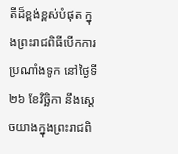តីដ៏ខ្ពង់ខ្ពស់បំផុត ក្នុងព្រះរាជពិធីបើកការប្រណាំងទូក នៅថ្ងៃទី ២៦ ខែវិច្ឆិកា នឹងស្តេចយាងក្នុងព្រះរាជពិ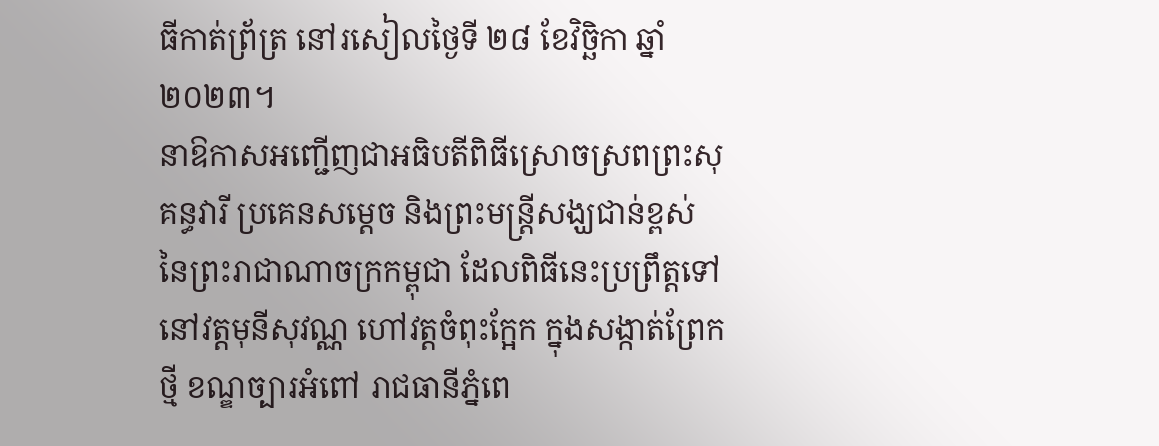ធីកាត់ព្រ័ត្រ នៅរសៀលថ្ងៃទី ២៨ ខែវិច្ឆិកា ឆ្នាំ ២០២៣។
នាឱកាសអញ្ជើញជាអធិបតីពិធីស្រោចស្រពព្រះសុគន្ធវារី ប្រគេនសម្តេច និងព្រះមន្ត្រីសង្ឃជាន់ខ្ពស់ នៃព្រះរាជាណាចក្រកម្ពុជា ដែលពិធីនេះប្រព្រឹត្តទៅនៅវត្តមុនីសុវណ្ណ ហៅវត្តចំពុះក្អែក ក្នុងសង្កាត់ព្រែកថ្មី ខណ្ឌច្បារអំពៅ រាជធានីភ្នំពេ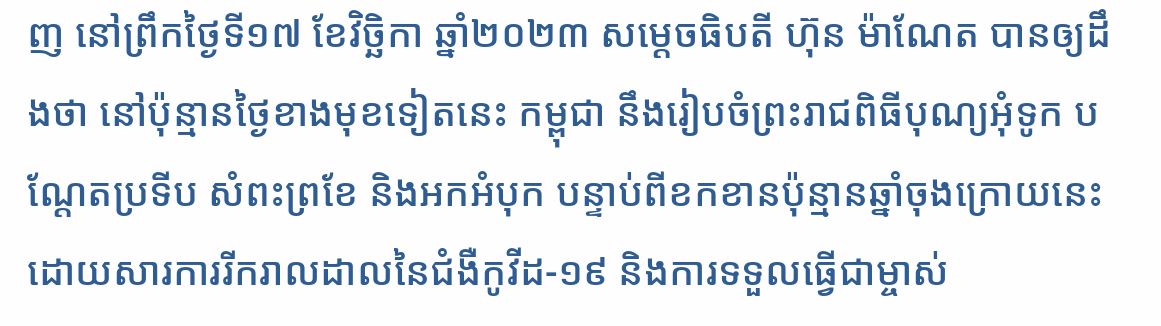ញ នៅព្រឹកថ្ងៃទី១៧ ខែវិច្ឆិកា ឆ្នាំ២០២៣ សម្ដេចធិបតី ហ៊ុន ម៉ាណែត បានឲ្យដឹងថា នៅប៉ុន្មានថ្ងៃខាងមុខទៀតនេះ កម្ពុជា នឹងរៀបចំព្រះរាជពិធីបុណ្យអុំទូក បណ្ដែតប្រទីប សំពះព្រខែ និងអកអំបុក បន្ទាប់ពីខកខានប៉ុន្មានឆ្នាំចុងក្រោយនេះ ដោយសារការរីករាលដាលនៃជំងឺកូវីដ-១៩ និងការទទួលធ្វើជាម្ចាស់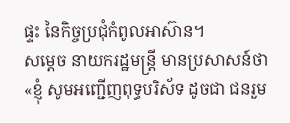ផ្ទះ នៃកិច្ចប្រជុំកំពូលអាស៊ាន។
សម្ដេច នាយករដ្ឋមន្ដ្រី មានប្រសាសន៍ថា «ខ្ញុំ សូមអញ្ជើញពុទ្ធបរិស័ទ ដូចជា ជនរួម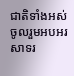ជាតិទាំងអស់ ចូលរួមអបអរសាទរ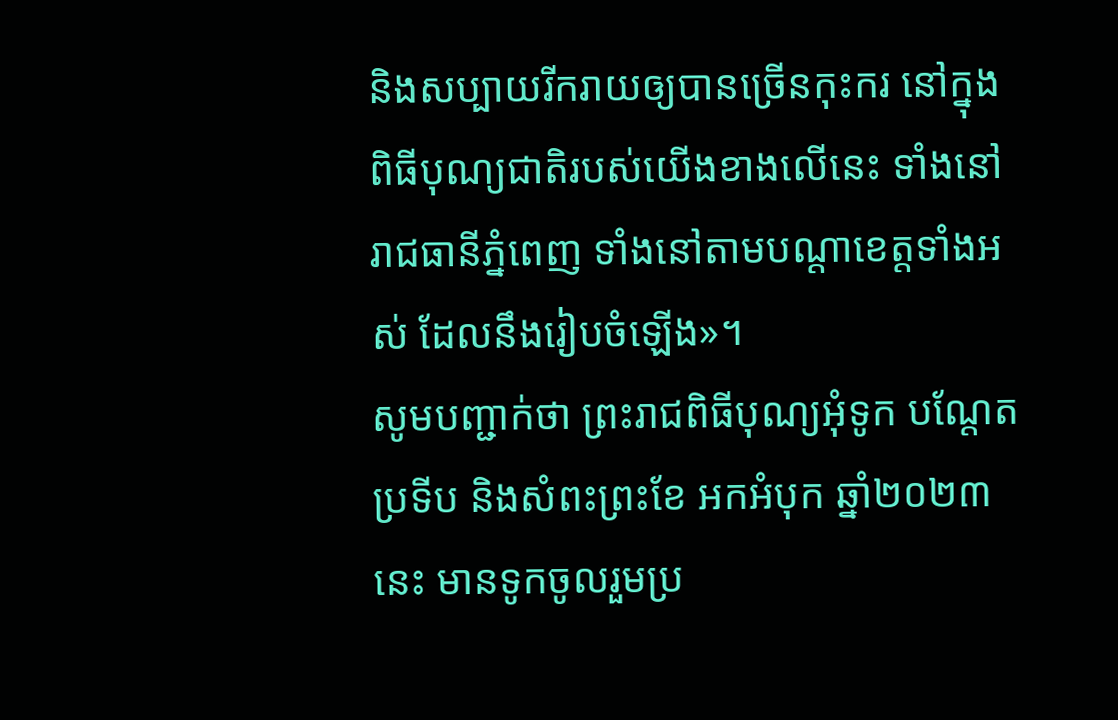និងសប្បាយរីករាយឲ្យបានច្រើនកុះករ នៅក្នុងពិធីបុណ្យជាតិរបស់យើងខាងលើនេះ ទាំងនៅរាជធានីភ្នំពេញ ទាំងនៅតាមបណ្ដាខេត្តទាំងអស់ ដែលនឹងរៀបចំឡើង»។
សូមបញ្ជាក់ថា ព្រះរាជពិធីបុណ្យអុំទូក បណ្តែតប្រទីប និងសំពះព្រះខែ អកអំបុក ឆ្នាំ២០២៣នេះ មានទូកចូលរួមប្រ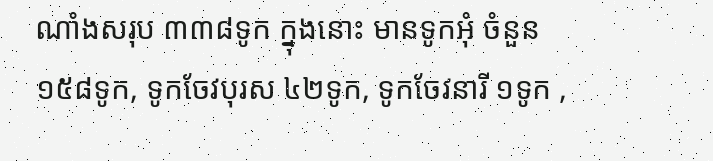ណាំងសរុប ៣៣៨ទូក ក្នុងនោះ មានទូកអុំ ចំនួន ១៥៨ទូក, ទូកចែវបុរស ៤២ទូក, ទូកចែវនារី ១ទូក ,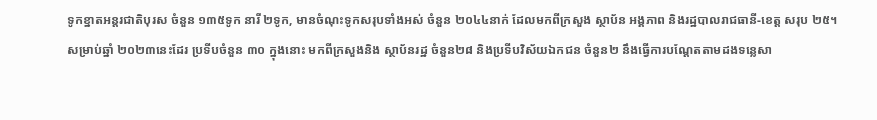ទូកខ្នាតអន្តរជាតិបុរស ចំនួន ១៣៥ទូក នារី ២ទូក, មានចំណុះទូកសរុបទាំងអស់ ចំនួន ២០៤៤នាក់ ដែលមកពីក្រសួង ស្ថាប័ន អង្គភាព និងរដ្ឋបាលរាជធានី-ខេត្ត សរុប ២៥។
សម្រាប់ឆ្នាំ ២០២៣នេះដែរ ប្រទីបចំនួន ៣០ ក្នុងនោះ មកពីក្រសួងនិង ស្ថាប័នរដ្ឋ ចំនួន២៨ និងប្រទីបវិស័យឯកជន ចំនួន២ នឹងធ្វើការបណ្តែតតាមដងទន្លេសា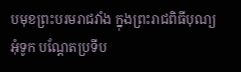បមុខព្រះបរមរាជវាំង ក្នុងព្រះរាជពិធីបុណ្យអុំទូក បណ្តែតប្រទីប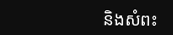និងសំពះ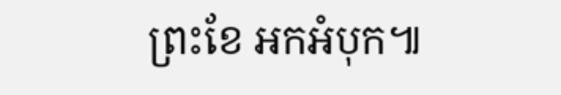ព្រះខែ អកអំបុក៕